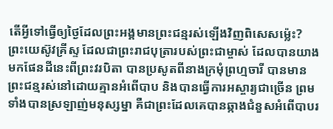តើអ្វីទៅធ្វើឲ្យថ្ងៃដែលព្រះអង្គមានព្រះជន្មរស់ឡើងវិញពិសេសម៉្លេះ?
ព្រះយេស៊ូវគ្រីស្ទ ដែលជាព្រះរាជបុត្រារបស់ព្រះជាម្ចាស់ ដែលបានយាងមកផែនដីនេះពីព្រះវរបិតា បានប្រសូតពីនាងក្រមុំព្រហ្មចារី បានមានព្រះជន្មរស់នៅដោយគ្មានអំពើបាប និងបានធ្វើការអស្ចារ្យជាច្រើន ព្រមទាំងបានស្រឡាញ់មនុស្សម្នា គឺជាព្រះដែលគេបានឆ្កាងជំនួសអំពើបាបរ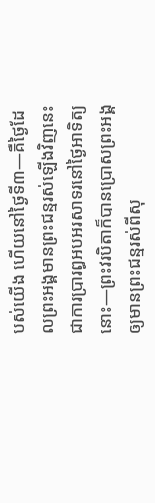បស់យើង ហើយនៅថ្ងៃទី៣—គឺថ្ងៃដែលព្រះអង្គមានព្រះជន្មរស់ឡើងវិញនេះ ជាការប្រារព្ធអបអរសាទរនៅថ្ងៃអាទិត្យនោះ—ព្រះវរបិតាក៏បានប្រោសព្រះអង្គឲ្យមានព្រះជន្មរស់ពីសុ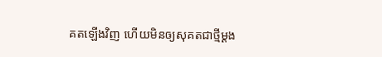គតឡើងវិញ ហើយមិនឲ្យសុគតជាថ្មីម្ដង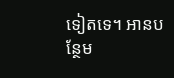ទៀតទេ។ អានបន្ថែម